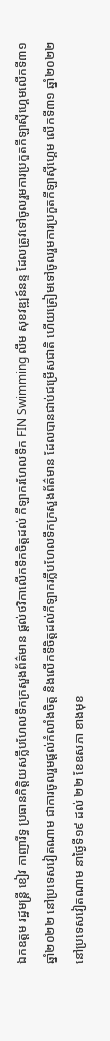ឯកឧត្តម រដ្ឋមន្រ្តី ខៀវ កាញារីទ្ធ ប្រធានកិត្តិយសក្លឹបហែលទឹកក្រសួងព័ត៌មាន ផ្តល់ថវិកាលើកទឹកចិត្តដល់ កីឡាករហែលទឹក FIN Swimming លឹម សុខវឌ្ឍន៍នន្ទ ដែលត្រូវទៅចូលរួមការប្រកួតកីឡាស៊ីហ្គេមលើកទី៣១ ឆ្នាំ២០២២ នៅប្រទេសវៀតណាម ជាការចូលរួមផ្តល់កំលាំងចិត្ត និងលើកទឹចិត្តដល់កីឡាករក្លឹបហែលទឹកក្រសួងព័ត៌មាន ដែលបានជាប់ជម្រើសជាតិ ហើយត្រៀមទៅចូលរួមការប្រកួតកីឡាស៊ីហ្គេម លើកទី៣១ ឆ្នាំ២០២២ នៅប្រទេសវៀតណាម នាថ្ងៃទី១៩ ដល់ ២២ ខែឧសភា ខាងមុខ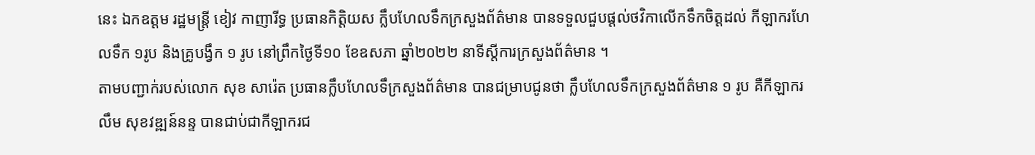នេះ ឯកឧត្តម រដ្ឋមន្រ្តី ខៀវ កាញារីទ្ធ ប្រធានកិត្តិយស ក្លឹបហែលទឹកក្រសួងព័ត៌មាន បានទទួលជួបផ្តល់ថវិកាលើកទឹកចិត្តដល់ កីឡាករហែលទឹក ១រូប និងគ្រូបង្វឹក ១ រូប នៅព្រឹកថ្ងៃទី១០ ខែឧសភា ឆ្នាំ២០២២ នាទីស្តីការក្រសួងព័ត៌មាន ។
តាមបញ្ជាក់របស់លោក សុខ សារ៉េត ប្រធានក្លឹបហែលទឹក្រសួងព័ត៌មាន បានជម្រាបជូនថា ក្លឹបហែលទឹកក្រសួងព័ត៌មាន ១ រូប គឺកីឡាករ លឹម សុខវឌ្ឍន៍នន្ទ បានជាប់ជាកីឡាករជ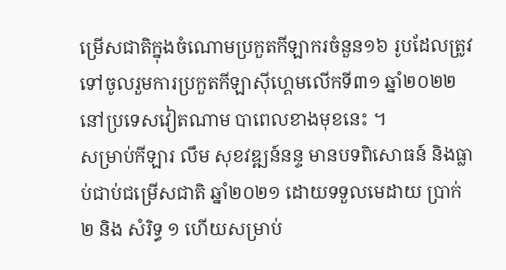ម្រើសជាតិក្នុងចំណោមប្រកួតកីឡាករចំនួន១៦ រូបដែលត្រូវទៅចូលរួមការប្រកួតកីឡាស៊ីហ្គេមលើកទី៣១ ឆ្នាំ២០២២ នៅប្រទេសវៀតណាម បាពេលខាងមុខនេះ ។
សម្រាប់កីឡារ លឹម សុខវឌ្ឍន៍នន្ទ មានបទពិសោធន៍ និងធ្លាប់ជាប់ជម្រើសជាតិ ឆ្នាំ២០២១ ដោយទទួលមេដាយ ប្រាក់ ២ និង សំរិទ្ធ ១ ហើយសម្រាប់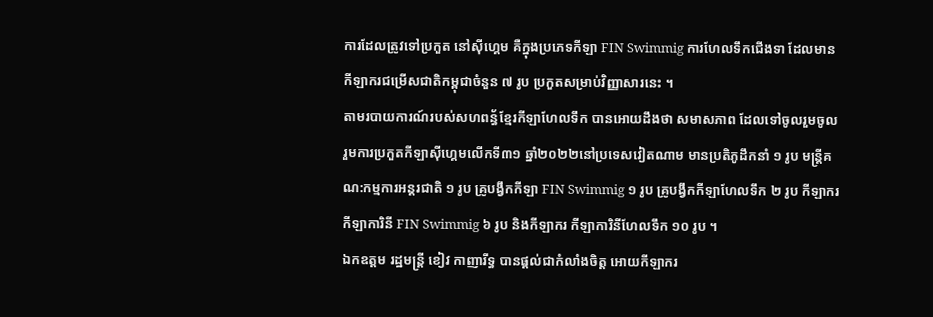ការដែលត្រូវទៅប្រកួត នៅស៊ីហ្គេម គឺក្នុងប្រភេទកីឡា FIN Swimmig ការហែលទឹកជើងទា ដែលមានកីឡាករជម្រើសជាតិកម្ពុជាចំនួន ៧ រូប ប្រកួតសម្រាប់វិញ្ញាសារនេះ ។
តាមរបាយការណ៍របស់សហពន្ធ័ខ្មែរកីឡាហែលទឹក បានអោយដឹងថា សមាសភាព ដែលទៅចូលរួមចូលរួមការប្រកួតកីឡាស៊ីហ្គេមលើកទី៣១ ឆ្នាំ២០២២នៅប្រទេសវៀតណាម មានប្រតិភូដឹកនាំ ១ រូប មន្រ្តីគណ:កម្មការអន្តរជាតិ ១ រូប គ្រូបង្វឹកកីឡា FIN Swimmig ១ រូប គ្រូបង្វឹកកីឡាហែលទឹក ២ រូប កីឡាករ កីឡាការិនី FIN Swimmig ៦ រូប និងកីឡាករ កីឡាការិនីហែលទឹក ១០ រូប ។
ឯកឧត្តម រដ្ឋមន្រ្តី ខៀវ កាញារីទ្ធ បានផ្តល់ជាកំលាំងចិត្ត អោយកីឡាករ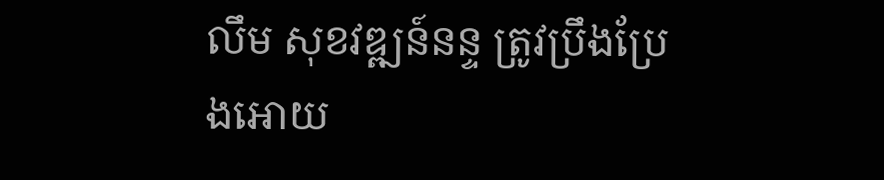លឹម សុខវឌ្ឍន៍នន្ទ ត្រូវប្រឹងប្រែងអោយ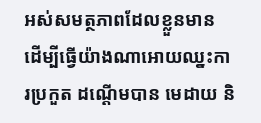អស់សមត្ថភាពដែលខ្លួនមាន ដើម្បីធ្វើយ៉ាងណាអោយឈ្នះការប្រកួត ដណ្តើមបាន មេដាយ និ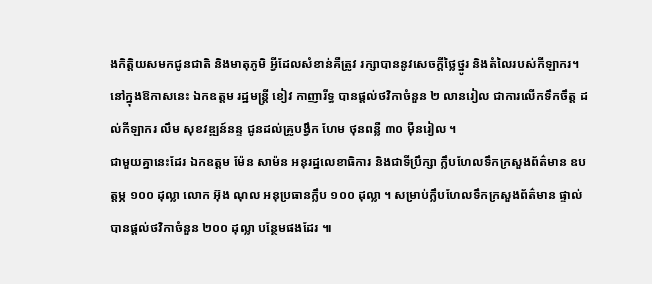ងកិត្តិយសមកជូនជាតិ និងមាតុភូមិ អ្វីដែលសំខាន់គឺត្រូវ រក្សាបាននូវសេចក្តីថ្លៃថ្នូរ និងតំលៃរបស់កីឡាករ។
នៅក្នុងឱកាសនេះ ឯកឧត្តម រដ្ឋមន្រ្តី ខៀវ កាញារីទ្ធ បានផ្តល់ថវិកាចំនួន ២ លានរៀល ជាការលើកទឹកចឹត្ត ដល់កីឡាករ លឹម សុខវឌ្ឍន៍នន្ទ ជូនដល់គ្រូបង្វឹក ហែម ថុនពន្លឺ ៣០ ម៉ឺនរៀល ។
ជាមួយគ្នានេះដែរ ឯកឧត្តម ម៉ែន សាម៉ន អនុរដ្ឋលេខាធិការ និងជាទីប្រឹក្សា ក្លឹបហែលទឹកក្រសួងព័ត៌មាន ឧបត្តម្ភ ១០០ ដុល្លា លោក អ៊ុង ណុល អនុប្រធានក្លឹប ១០០ ដុល្លា ។ សម្រាប់ក្លឹបហែលទឹកក្រសួងព័ត៌មាន ផ្ទាល់ បានផ្តល់ថវិកាចំនួន ២០០ ដុល្លា បន្ថែមផងដែរ ៕